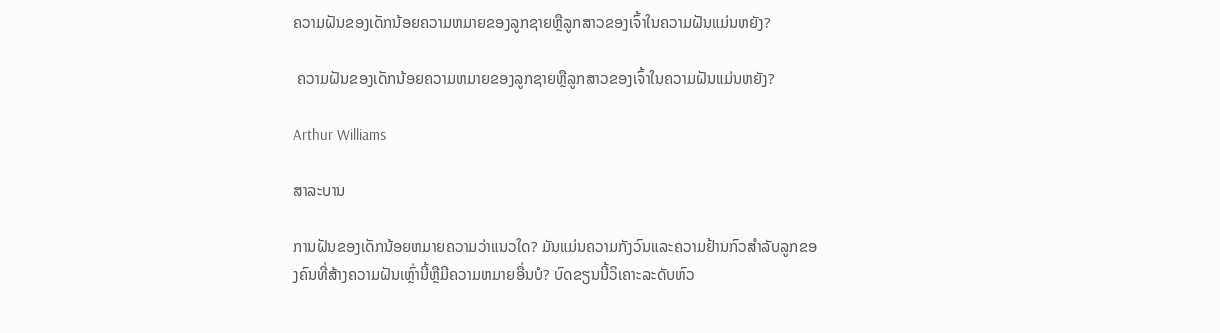ຄວາມຝັນຂອງເດັກນ້ອຍຄວາມຫມາຍຂອງລູກຊາຍຫຼືລູກສາວຂອງເຈົ້າໃນຄວາມຝັນແມ່ນຫຍັງ?

 ຄວາມຝັນຂອງເດັກນ້ອຍຄວາມຫມາຍຂອງລູກຊາຍຫຼືລູກສາວຂອງເຈົ້າໃນຄວາມຝັນແມ່ນຫຍັງ?

Arthur Williams

ສາລະບານ

ການຝັນຂອງເດັກນ້ອຍຫມາຍຄວາມວ່າແນວໃດ? ມັນແມ່ນຄວາມກັງວົນແລະຄວາມຢ້ານກົວສໍາລັບລູກຂອງຄົນທີ່ສ້າງຄວາມຝັນເຫຼົ່ານີ້ຫຼືມີຄວາມຫມາຍອື່ນບໍ? ບົດຂຽນນີ້ວິເຄາະລະດັບຫົວ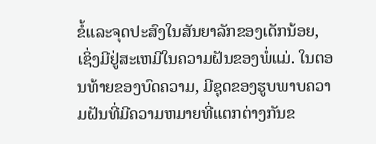ຂໍ້ແລະຈຸດປະສົງໃນສັນຍາລັກຂອງເດັກນ້ອຍ, ເຊິ່ງມີຢູ່ສະເຫມີໃນຄວາມຝັນຂອງພໍ່ແມ່. ໃນຕອນທ້າຍຂອງບົດຄວາມ, ມີຊຸດຂອງຮູບພາບຄວາມຝັນທີ່ມີຄວາມຫມາຍທີ່ແຕກຕ່າງກັນຂ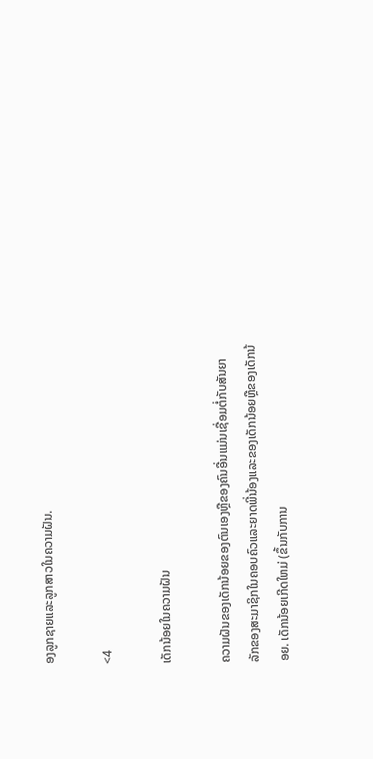ອງລູກຊາຍແລະລູກສາວໃນຄວາມຝັນ.

<4

ເດັກນ້ອຍໃນຄວາມຝັນ

ຄວາມຝັນຂອງເດັກນ້ອຍຂອງຕົນເອງຫຼືຂອງຄົນອື່ນແມ່ນເຊື່ອມຕໍ່ກັບສັນຍາລັກຂອງສະມາຊິກໃນຄອບຄົວແລະຍາດພີ່ນ້ອງແລະຂອງເດັກນ້ອຍຫຼືຂອງເດັກນ້ອຍ. ເດັກນ້ອຍເກີດໃຫມ່ (ຂຶ້ນກັບການ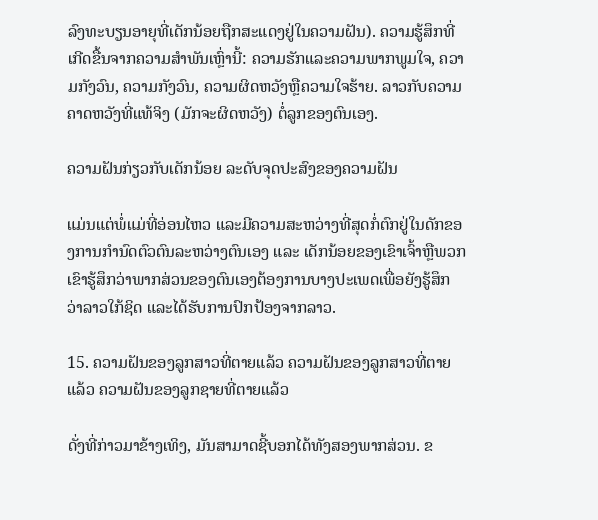ລົງທະບຽນອາຍຸທີ່ເດັກນ້ອຍຖືກສະແດງຢູ່ໃນຄວາມຝັນ). ຄວາມຮູ້ສຶກທີ່ເກີດຂື້ນຈາກຄວາມສໍາພັນເຫຼົ່ານີ້: ຄວາມຮັກແລະຄວາມພາກພູມໃຈ, ຄວາມກັງວົນ, ຄວາມກັງວົນ, ຄວາມຜິດຫວັງຫຼືຄວາມໃຈຮ້າຍ. ລາວກັບຄວາມຄາດຫວັງທີ່ແທ້ຈິງ (ມັກຈະຜິດຫວັງ) ຕໍ່ລູກຂອງຕົນເອງ.

ຄວາມຝັນກ່ຽວກັບເດັກນ້ອຍ ລະດັບຈຸດປະສົງຂອງຄວາມຝັນ

ແມ່ນແຕ່ພໍ່ແມ່ທີ່ອ່ອນໄຫວ ແລະມີຄວາມສະຫວ່າງທີ່ສຸດກໍ່ຕົກຢູ່ໃນດັກຂອງການກໍານົດຕົວຕົນລະຫວ່າງຕົນເອງ ແລະ ເດັກນ້ອຍຂອງເຂົາເຈົ້າຫຼືພວກເຂົາຮູ້ສຶກວ່າພາກສ່ວນຂອງຕົນເອງຕ້ອງການບາງປະເພດເພື່ອຍັງຮູ້ສຶກວ່າລາວໃກ້ຊິດ ແລະໄດ້ຮັບການປົກປ້ອງຈາກລາວ.

15. ຄວາມຝັນຂອງລູກສາວທີ່ຕາຍແລ້ວ ຄວາມຝັນຂອງລູກສາວທີ່ຕາຍແລ້ວ ຄວາມຝັນຂອງລູກຊາຍທີ່ຕາຍແລ້ວ

ດັ່ງທີ່ກ່າວມາຂ້າງເທິງ, ມັນສາມາດຊີ້ບອກໄດ້ທັງສອງພາກສ່ວນ. ຂ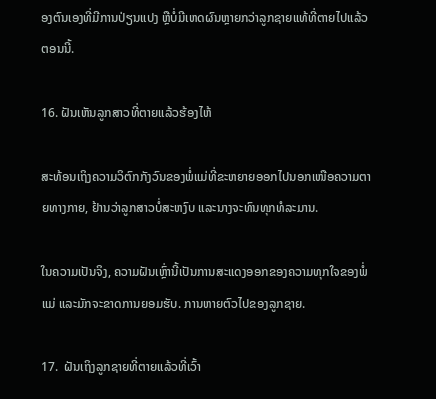ອງຕົນເອງທີ່ມີການປ່ຽນແປງ ຫຼືບໍ່ມີເຫດຜົນຫຼາຍກວ່າລູກຊາຍແທ້ທີ່ຕາຍໄປແລ້ວຕອນນີ້.

16. ຝັນເຫັນລູກສາວທີ່ຕາຍແລ້ວຮ້ອງໄຫ້

ສະທ້ອນເຖິງຄວາມວິຕົກກັງວົນຂອງພໍ່ແມ່ທີ່ຂະຫຍາຍອອກໄປນອກເໜືອຄວາມຕາຍທາງກາຍ, ຢ້ານວ່າລູກສາວບໍ່ສະຫງົບ ແລະນາງຈະທົນທຸກທໍລະມານ.

ໃນຄວາມເປັນຈິງ, ຄວາມຝັນເຫຼົ່ານີ້ເປັນການສະແດງອອກຂອງຄວາມທຸກໃຈຂອງພໍ່ແມ່ ແລະມັກຈະຂາດການຍອມຮັບ. ການຫາຍຕົວໄປຂອງລູກຊາຍ.

17.  ຝັນເຖິງລູກຊາຍທີ່ຕາຍແລ້ວທີ່ເວົ້າ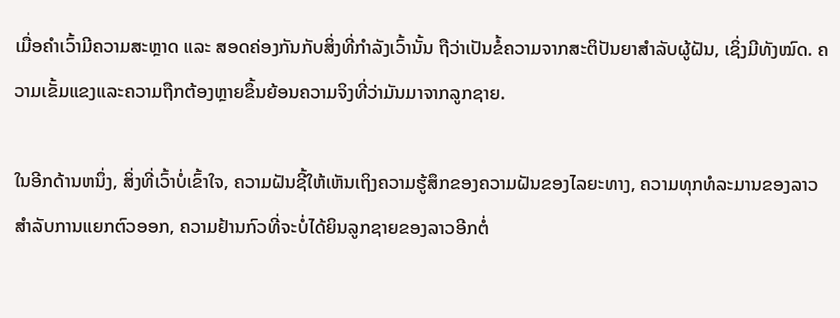ເມື່ອຄຳເວົ້າມີຄວາມສະຫຼາດ ແລະ ສອດຄ່ອງກັນກັບສິ່ງທີ່ກຳລັງເວົ້ານັ້ນ ຖືວ່າເປັນຂໍ້ຄວາມຈາກສະຕິປັນຍາສຳລັບຜູ້ຝັນ, ເຊິ່ງມີທັງໝົດ. ຄວາມເຂັ້ມແຂງແລະຄວາມຖືກຕ້ອງຫຼາຍຂຶ້ນຍ້ອນຄວາມຈິງທີ່ວ່າມັນມາຈາກລູກຊາຍ.

ໃນອີກດ້ານຫນຶ່ງ, ສິ່ງທີ່ເວົ້າບໍ່ເຂົ້າໃຈ, ຄວາມຝັນຊີ້ໃຫ້ເຫັນເຖິງຄວາມຮູ້ສຶກຂອງຄວາມຝັນຂອງໄລຍະທາງ, ຄວາມທຸກທໍລະມານຂອງລາວສໍາລັບການແຍກຕົວອອກ, ຄວາມຢ້ານກົວທີ່ຈະບໍ່ໄດ້ຍິນລູກຊາຍຂອງລາວອີກຕໍ່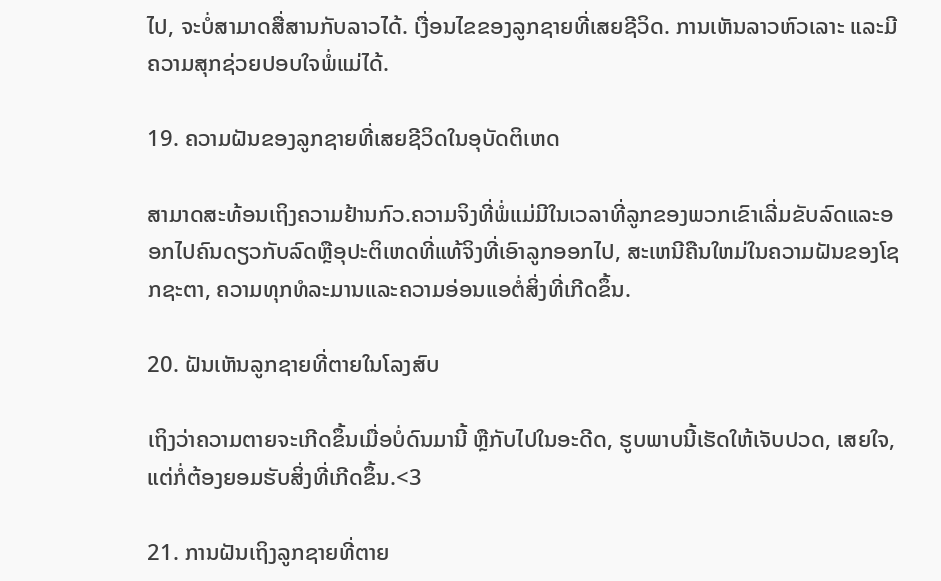ໄປ, ຈະບໍ່ສາມາດສື່ສານກັບລາວໄດ້. ເງື່ອນໄຂຂອງລູກຊາຍທີ່ເສຍຊີວິດ. ການເຫັນລາວຫົວເລາະ ແລະມີຄວາມສຸກຊ່ວຍປອບໃຈພໍ່ແມ່ໄດ້.

19. ຄວາມຝັນຂອງລູກຊາຍທີ່ເສຍຊີວິດໃນອຸບັດຕິເຫດ

ສາມາດສະທ້ອນເຖິງຄວາມຢ້ານກົວ.ຄວາມຈິງທີ່ພໍ່ແມ່ມີໃນເວລາທີ່ລູກຂອງພວກເຂົາເລີ່ມຂັບລົດແລະອອກໄປຄົນດຽວກັບລົດຫຼືອຸປະຕິເຫດທີ່ແທ້ຈິງທີ່ເອົາລູກອອກໄປ, ສະເຫນີຄືນໃຫມ່ໃນຄວາມຝັນຂອງໂຊກຊະຕາ, ຄວາມທຸກທໍລະມານແລະຄວາມອ່ອນແອຕໍ່ສິ່ງທີ່ເກີດຂຶ້ນ.

20. ຝັນເຫັນລູກຊາຍທີ່ຕາຍໃນໂລງສົບ

ເຖິງວ່າຄວາມຕາຍຈະເກີດຂຶ້ນເມື່ອບໍ່ດົນມານີ້ ຫຼືກັບໄປໃນອະດີດ, ຮູບພາບນີ້ເຮັດໃຫ້ເຈັບປວດ, ເສຍໃຈ, ແຕ່ກໍ່ຕ້ອງຍອມຮັບສິ່ງທີ່ເກີດຂຶ້ນ.<3

21. ການຝັນເຖິງລູກຊາຍທີ່ຕາຍ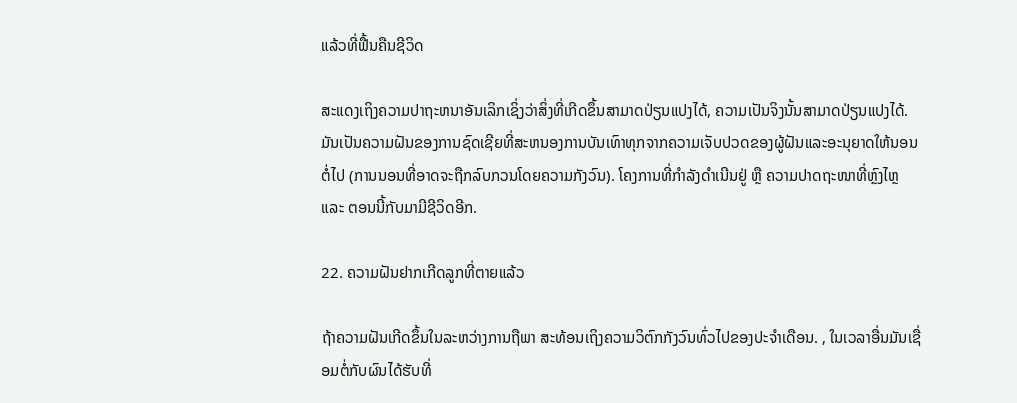ແລ້ວທີ່ຟື້ນຄືນຊີວິດ

ສະແດງເຖິງຄວາມປາຖະຫນາອັນເລິກເຊິ່ງວ່າສິ່ງທີ່ເກີດຂຶ້ນສາມາດປ່ຽນແປງໄດ້, ຄວາມເປັນຈິງນັ້ນສາມາດປ່ຽນແປງໄດ້. ມັນເປັນຄວາມຝັນຂອງການຊົດເຊີຍທີ່ສະຫນອງການບັນເທົາທຸກຈາກຄວາມເຈັບປວດຂອງຜູ້ຝັນແລະອະນຸຍາດໃຫ້ນອນຕໍ່ໄປ (ການນອນທີ່ອາດຈະຖືກລົບກວນໂດຍຄວາມກັງວົນ). ໂຄງການທີ່ກຳລັງດຳເນີນຢູ່ ຫຼື ຄວາມປາດຖະໜາທີ່ຫຼົງໄຫຼ ແລະ ຕອນນີ້ກັບມາມີຊີວິດອີກ.

22. ຄວາມຝັນຢາກເກີດລູກທີ່ຕາຍແລ້ວ

ຖ້າຄວາມຝັນເກີດຂຶ້ນໃນລະຫວ່າງການຖືພາ ສະທ້ອນເຖິງຄວາມວິຕົກກັງວົນທົ່ວໄປຂອງປະຈຳເດືອນ. , ໃນເວລາອື່ນມັນເຊື່ອມຕໍ່ກັບຜົນໄດ້ຮັບທີ່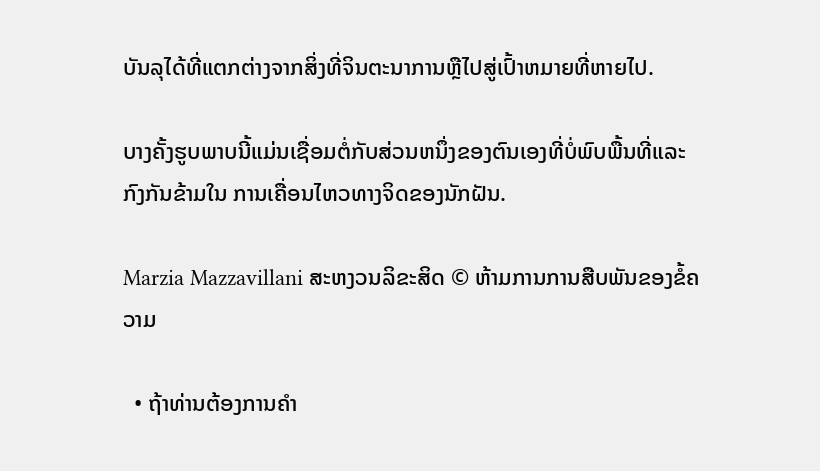ບັນລຸໄດ້ທີ່ແຕກຕ່າງຈາກສິ່ງທີ່ຈິນຕະນາການຫຼືໄປສູ່ເປົ້າຫມາຍທີ່ຫາຍໄປ.

ບາງຄັ້ງຮູບພາບນີ້ແມ່ນເຊື່ອມຕໍ່ກັບສ່ວນຫນຶ່ງຂອງຕົນເອງທີ່ບໍ່ພົບພື້ນທີ່ແລະກົງກັນຂ້າມໃນ ການເຄື່ອນໄຫວທາງຈິດຂອງນັກຝັນ.

Marzia Mazzavillani ສະຫງວນລິຂະສິດ © ຫ້າມການການສືບພັນຂອງຂໍ້ຄວາມ

  • ຖ້າທ່ານຕ້ອງການຄໍາ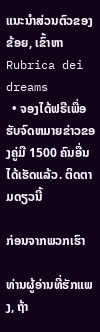ແນະນໍາສ່ວນຕົວຂອງຂ້ອຍ, ເຂົ້າຫາ Rubrica dei dreams
  • ຈອງໄດ້ຟຣີເພື່ອຮັບຈົດຫມາຍຂ່າວຂອງຄູ່ມື 1500 ຄົນອື່ນໄດ້ເຮັດແລ້ວ. ຕິດຕາມດຽວນີ້

ກ່ອນຈາກພວກເຮົາ

ທ່ານຜູ້ອ່ານທີ່ຮັກແພງ, ຖ້າ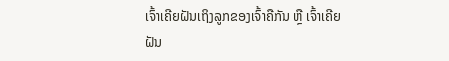ເຈົ້າເຄີຍຝັນເຖິງລູກຂອງເຈົ້າຄືກັນ ຫຼື ເຈົ້າເຄີຍຝັນ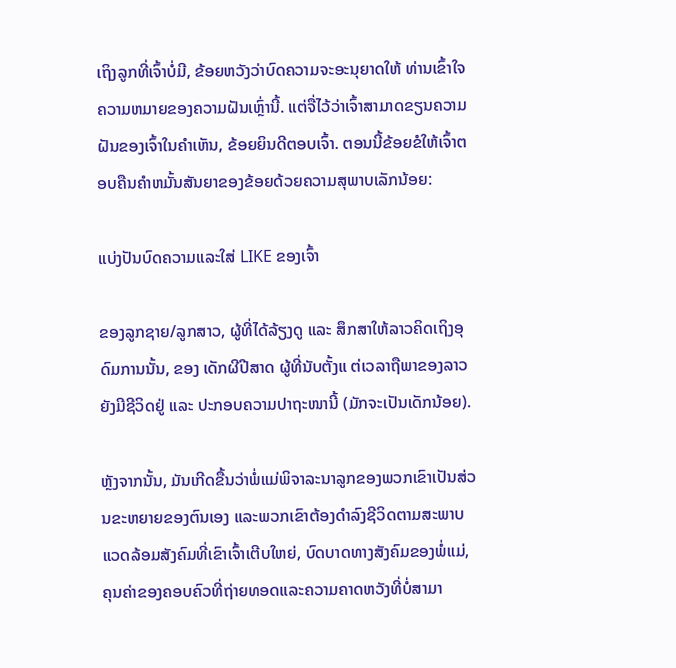ເຖິງລູກທີ່ເຈົ້າບໍ່ມີ, ຂ້ອຍຫວັງວ່າບົດຄວາມຈະອະນຸຍາດໃຫ້ ທ່ານເຂົ້າໃຈຄວາມຫມາຍຂອງຄວາມຝັນເຫຼົ່ານີ້. ແຕ່ຈື່ໄວ້ວ່າເຈົ້າສາມາດຂຽນຄວາມຝັນຂອງເຈົ້າໃນຄໍາເຫັນ, ຂ້ອຍຍິນດີຕອບເຈົ້າ. ຕອນນີ້ຂ້ອຍຂໍໃຫ້ເຈົ້າຕອບຄືນຄໍາຫມັ້ນສັນຍາຂອງຂ້ອຍດ້ວຍຄວາມສຸພາບເລັກນ້ອຍ:

ແບ່ງປັນບົດຄວາມແລະໃສ່ LIKE ຂອງເຈົ້າ

ຂອງລູກຊາຍ/ລູກສາວ, ຜູ້ທີ່ໄດ້ລ້ຽງດູ ແລະ ສຶກສາໃຫ້ລາວຄິດເຖິງອຸດົມການນັ້ນ, ຂອງ ເດັກຜີປີສາດ ຜູ້ທີ່ນັບຕັ້ງແ ຕ່ເວລາຖືພາຂອງລາວຍັງມີຊີວິດຢູ່ ແລະ ປະກອບຄວາມປາຖະໜານີ້ (ມັກຈະເປັນເດັກນ້ອຍ).

ຫຼັງຈາກນັ້ນ, ມັນເກີດຂື້ນວ່າພໍ່ແມ່ພິຈາລະນາລູກຂອງພວກເຂົາເປັນສ່ວນຂະຫຍາຍຂອງຕົນເອງ ແລະພວກເຂົາຕ້ອງດໍາລົງຊີວິດຕາມສະພາບແວດລ້ອມສັງຄົມທີ່ເຂົາເຈົ້າເຕີບໃຫຍ່, ບົດບາດທາງສັງຄົມຂອງພໍ່ແມ່, ຄຸນຄ່າຂອງຄອບຄົວທີ່ຖ່າຍທອດແລະຄວາມຄາດຫວັງທີ່ບໍ່ສາມາ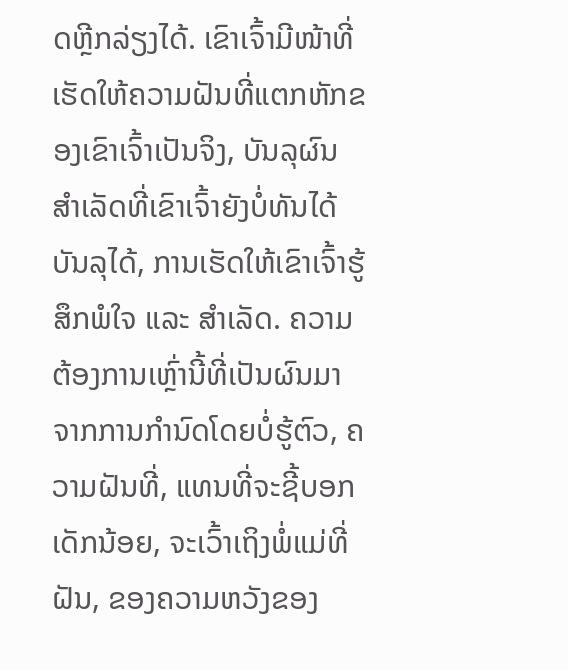ດຫຼີກລ່ຽງໄດ້. ເຂົາເຈົ້າມີໜ້າທີ່ເຮັດໃຫ້ຄວາມຝັນທີ່ແຕກຫັກຂອງເຂົາເຈົ້າເປັນຈິງ, ບັນລຸຜົນສຳເລັດທີ່ເຂົາເຈົ້າຍັງບໍ່ທັນໄດ້ບັນລຸໄດ້, ການເຮັດໃຫ້ເຂົາເຈົ້າຮູ້ສຶກພໍໃຈ ແລະ ສຳເລັດ. ຄວາມຕ້ອງການເຫຼົ່ານີ້ທີ່ເປັນຜົນມາຈາກການກໍານົດໂດຍບໍ່ຮູ້ຕົວ, ຄວາມຝັນທີ່, ແທນທີ່ຈະຊີ້ບອກເດັກນ້ອຍ, ຈະເວົ້າເຖິງພໍ່ແມ່ທີ່ຝັນ, ຂອງຄວາມຫວັງຂອງ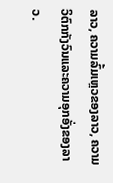ລາວ, ຄວາມລົ້ມເຫຼວຂອງລາວ, ຄວາມວິຕົກກັງວົນແລະຄວາມອຸກອັ່ງຂອງລາວ.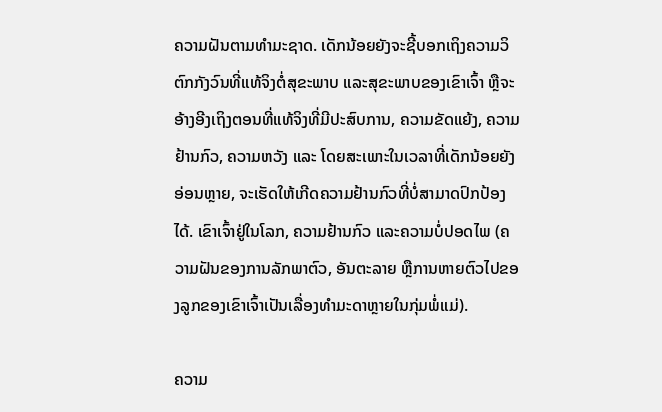ຄວາມຝັນຕາມທໍາມະຊາດ. ເດັກນ້ອຍຍັງຈະຊີ້ບອກເຖິງຄວາມວິຕົກກັງວົນທີ່ແທ້ຈິງຕໍ່ສຸຂະພາບ ແລະສຸຂະພາບຂອງເຂົາເຈົ້າ ຫຼືຈະອ້າງອີງເຖິງຕອນທີ່ແທ້ຈິງທີ່ມີປະສົບການ, ຄວາມຂັດແຍ້ງ, ຄວາມຢ້ານກົວ, ຄວາມຫວັງ ແລະ ໂດຍສະເພາະໃນເວລາທີ່ເດັກນ້ອຍຍັງອ່ອນຫຼາຍ, ຈະເຮັດໃຫ້ເກີດຄວາມຢ້ານກົວທີ່ບໍ່ສາມາດປົກປ້ອງໄດ້. ເຂົາເຈົ້າຢູ່ໃນໂລກ, ຄວາມຢ້ານກົວ ແລະຄວາມບໍ່ປອດໄພ (ຄວາມຝັນຂອງການລັກພາຕົວ, ອັນຕະລາຍ ຫຼືການຫາຍຕົວໄປຂອງລູກຂອງເຂົາເຈົ້າເປັນເລື່ອງທຳມະດາຫຼາຍໃນກຸ່ມພໍ່ແມ່).

ຄວາມ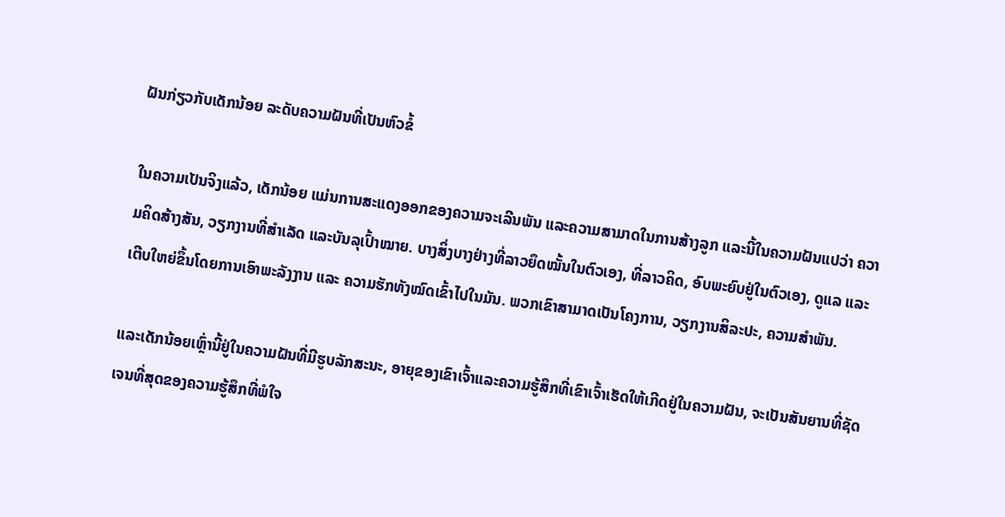ຝັນກ່ຽວກັບເດັກນ້ອຍ ລະດັບຄວາມຝັນທີ່ເປັນຫົວຂໍ້

ໃນຄວາມເປັນຈິງແລ້ວ, ເດັກນ້ອຍ ແມ່ນການສະແດງອອກຂອງຄວາມຈະເລີນພັນ ແລະຄວາມສາມາດໃນການສ້າງລູກ ແລະນີ້ໃນຄວາມຝັນແປວ່າ ຄວາມຄິດສ້າງສັນ, ວຽກງານທີ່ສຳເລັດ ແລະບັນລຸເປົ້າໝາຍ. ບາງສິ່ງບາງຢ່າງທີ່ລາວຍຶດໝັ້ນໃນຕົວເອງ, ທີ່ລາວຄິດ, ອົບພະຍົບຢູ່ໃນຕົວເອງ, ດູແລ ແລະເຕີບໃຫຍ່ຂຶ້ນໂດຍການເອົາພະລັງງານ ແລະ ຄວາມຮັກທັງໝົດເຂົ້າໄປໃນມັນ. ພວກເຂົາສາມາດເປັນໂຄງການ, ວຽກງານສິລະປະ, ຄວາມສໍາພັນ.

ແລະເດັກນ້ອຍເຫຼົ່ານີ້ຢູ່ໃນຄວາມຝັນທີ່ມີຮູບລັກສະນະ, ອາຍຸຂອງເຂົາເຈົ້າແລະຄວາມຮູ້ສຶກທີ່ເຂົາເຈົ້າເຮັດໃຫ້ເກີດຢູ່ໃນຄວາມຝັນ, ຈະເປັນສັນຍານທີ່ຊັດເຈນທີ່ສຸດຂອງຄວາມຮູ້ສຶກທີ່ພໍໃຈ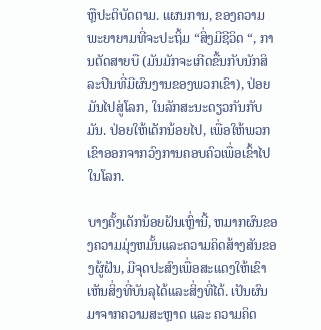ຫຼືປະຕິບັດຕາມ. ແຜນການ, ຂອງຄວາມພະຍາຍາມທີ່ຈະປະຖິ້ມ “ສິ່ງມີຊີວິດ “, ການຕັດສາຍບື (ມັນມັກຈະເກີດຂື້ນກັບນັກສິລະປິນທີ່ມີຜົນງານຂອງພວກເຂົາ), ປ່ອຍມັນໄປສູ່ໂລກ, ໃນລັກສະນະດຽວກັນກັບມັນ. ປ່ອຍໃຫ້ເດັກນ້ອຍໄປ, ເພື່ອໃຫ້ພວກເຂົາອອກຈາກວົງການຄອບຄົວເພື່ອເຂົ້າໄປໃນໂລກ.

ບາງຄັ້ງເດັກນ້ອຍຝັນເຫຼົ່ານີ້, ຫມາກຜົນຂອງຄວາມມຸ່ງຫມັ້ນແລະຄວາມຄິດສ້າງສັນຂອງຜູ້ຝັນ, ມີຈຸດປະສົງເພື່ອສະແດງໃຫ້ເຂົາເຫັນສິ່ງທີ່ບັນລຸໄດ້ແລະສິ່ງທີ່ໄດ້. ເປັນຜົນມາຈາກຄວາມສະຫຼາດ ແລະ ຄວາມຄິດ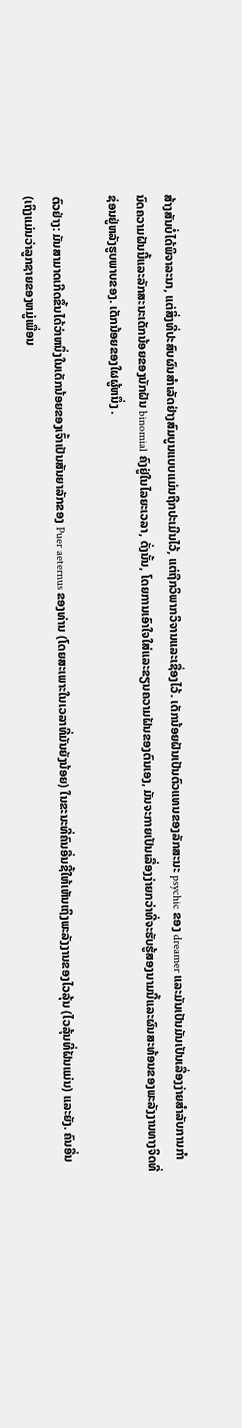ສ້າງສັນບໍ່ໄດ້ພິຈາລະນາ, ແຕ່ສິ່ງທີ່ປະສົບຜົນສໍາເລັດຢ່າງສົມບູນແບບແມ່ນຖືກປະເມີນໄວ້, ແຕ່ຖືກວິພາກວິຈານແລະເຊື່ອງໄວ້. ເດັກນ້ອຍຝັນເປັນຕົວແທນຂອງລັກສະນະ psychic ຂອງ dreamer ແລະມັນເປັນມັນເປັນເລື່ອງງ່າຍສໍາລັບການກໍານົດຄວາມຝັນນີ້ແລະລັກສະນະເດັກນ້ອຍຂອງນັກຝັນ binomial ຄົງຢູ່ໃນໄລຍະເວລາ, ດັ່ງນັ້ນ, ໂດຍການເອົາໃຈໃສ່ແລະຂຽນຄວາມຝັນຂອງຕົນເອງ, ມັນຈະກາຍເປັນເລື່ອງງ່າຍກວ່າທີ່ຈະຮັບຮູ້ສອງນາມນີ້ແລະຜົນສະທ້ອນຂອງພະລັງງານທາງຈິດທີ່ຊ່ອນຢູ່ຫລັງຮູບພາບຂອງ. ເດັກນ້ອຍຂອງໃຜຜູ້ຫນຶ່ງ .

ຕົວຢ່າງ: ມັນສາມາດເກີດຂຶ້ນໄດ້ວ່າຫນຶ່ງໃນເດັກນ້ອຍຂອງເຈົ້າເປັນສັນຍາລັກຂອງ Puer aeternus ຂອງທ່ານ (ໂດຍສະເພາະໃນເວລາທີ່ມັນຍັງນ້ອຍ) ໃນຂະນະທີ່ຄົນອື່ນຊີ້ໃຫ້ເຫັນເຖິງພະລັງງານຂອງໄວລຸ້ນ (ໄວລຸ້ນທີ່ຝັນແມ່ນ) ແລະຍັງ. ຄົນອື່ນ (ເຖິງແມ່ນວ່າລູກຊາຍຂອງຫມູ່ເພື່ອນ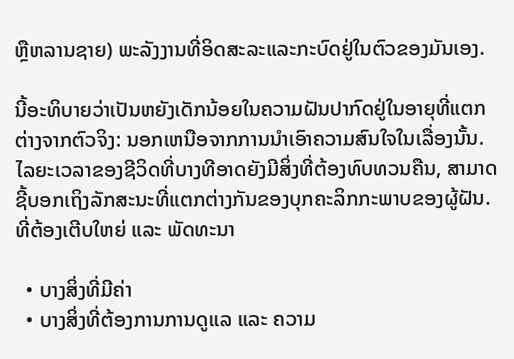ຫຼືຫລານຊາຍ) ພະລັງງານທີ່ອິດສະລະແລະກະບົດຢູ່ໃນຕົວຂອງມັນເອງ.

ນີ້ອະທິບາຍວ່າເປັນຫຍັງເດັກນ້ອຍໃນຄວາມຝັນປາກົດຢູ່ໃນອາຍຸທີ່ແຕກຕ່າງຈາກຕົວຈິງ: ນອກເຫນືອຈາກການນໍາເອົາຄວາມສົນໃຈໃນເລື່ອງນັ້ນ. ໄລຍະເວລາຂອງຊີວິດທີ່ບາງທີອາດຍັງມີສິ່ງທີ່ຕ້ອງທົບທວນຄືນ, ສາມາດຊີ້ບອກເຖິງລັກສະນະທີ່ແຕກຕ່າງກັນຂອງບຸກຄະລິກກະພາບຂອງຜູ້ຝັນ. ທີ່ຕ້ອງເຕີບໃຫຍ່ ແລະ ພັດທະນາ

  • ບາງສິ່ງທີ່ມີຄ່າ
  • ບາງສິ່ງທີ່ຕ້ອງການການດູແລ ແລະ ຄວາມ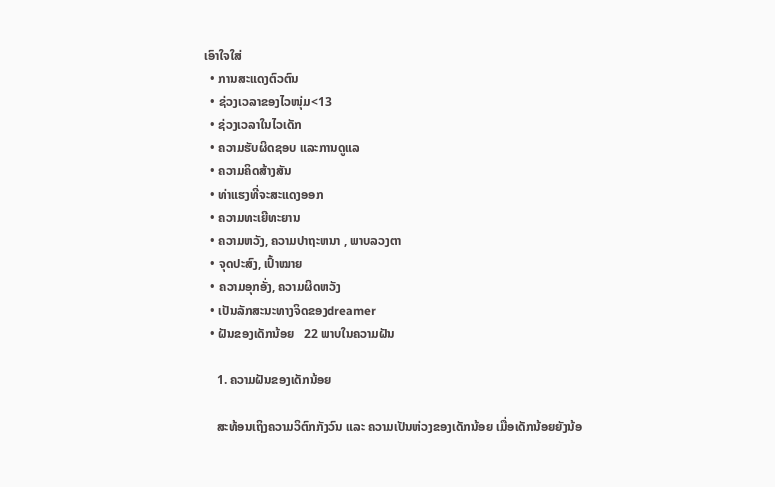ເອົາໃຈໃສ່
  • ການສະແດງຕົວຕົນ
  • ຊ່ວງເວລາຂອງໄວໜຸ່ມ<13
  • ຊ່ວງເວລາໃນໄວເດັກ
  • ຄວາມຮັບຜິດຊອບ ແລະການດູແລ
  • ຄວາມຄິດສ້າງສັນ
  • ທ່າແຮງທີ່ຈະສະແດງອອກ
  • ຄວາມທະເຍີທະຍານ
  • ຄວາມຫວັງ, ຄວາມປາຖະຫນາ , ພາບລວງຕາ
  • ຈຸດປະສົງ, ເປົ້າໝາຍ
  • ຄວາມອຸກອັ່ງ, ຄວາມຜິດຫວັງ
  • ເປັນລັກສະນະທາງຈິດຂອງdreamer
  • ຝັນຂອງເດັກນ້ອຍ   22 ພາບໃນຄວາມຝັນ

    1. ຄວາມຝັນຂອງເດັກນ້ອຍ

    ສະທ້ອນເຖິງຄວາມວິຕົກກັງວົນ ແລະ ຄວາມເປັນຫ່ວງຂອງເດັກນ້ອຍ ເມື່ອເດັກນ້ອຍຍັງນ້ອ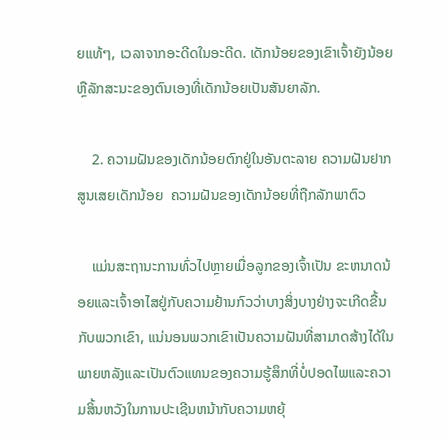ຍແທ້ໆ, ເວລາຈາກອະດີດໃນອະດີດ. ເດັກນ້ອຍຂອງເຂົາເຈົ້າຍັງນ້ອຍ ຫຼືລັກສະນະຂອງຕົນເອງທີ່ເດັກນ້ອຍເປັນສັນຍາລັກ.

    2. ຄວາມຝັນຂອງເດັກນ້ອຍຕົກຢູ່ໃນອັນຕະລາຍ ຄວາມຝັນຢາກສູນເສຍເດັກນ້ອຍ  ຄວາມຝັນຂອງເດັກນ້ອຍທີ່ຖືກລັກພາຕົວ

    ແມ່ນສະຖານະການທົ່ວໄປຫຼາຍເມື່ອລູກຂອງເຈົ້າເປັນ ຂະຫນາດນ້ອຍແລະເຈົ້າອາໄສຢູ່ກັບຄວາມຢ້ານກົວວ່າບາງສິ່ງບາງຢ່າງຈະເກີດຂື້ນກັບພວກເຂົາ, ແນ່ນອນພວກເຂົາເປັນຄວາມຝັນທີ່ສາມາດສ້າງໄດ້ໃນພາຍຫລັງແລະເປັນຕົວແທນຂອງຄວາມຮູ້ສຶກທີ່ບໍ່ປອດໄພແລະຄວາມສິ້ນຫວັງໃນການປະເຊີນຫນ້າກັບຄວາມຫຍຸ້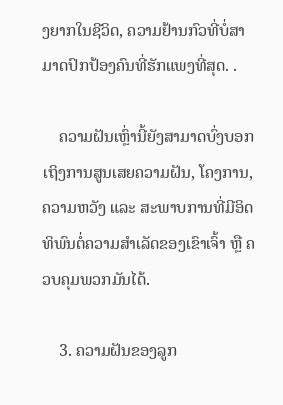ງຍາກໃນຊີວິດ, ຄວາມຢ້ານກົວທີ່ບໍ່ສາມາດປົກປ້ອງຄົນທີ່ຮັກແພງທີ່ສຸດ. .

    ຄວາມຝັນເຫຼົ່ານີ້ຍັງສາມາດບົ່ງບອກເຖິງການສູນເສຍຄວາມຝັນ, ໂຄງການ, ຄວາມຫວັງ ແລະ ສະພາບການທີ່ມີອິດທິພົນຕໍ່ຄວາມສຳເລັດຂອງເຂົາເຈົ້າ ຫຼື ຄວບຄຸມພວກມັນໄດ້.

    3. ຄວາມຝັນຂອງລູກ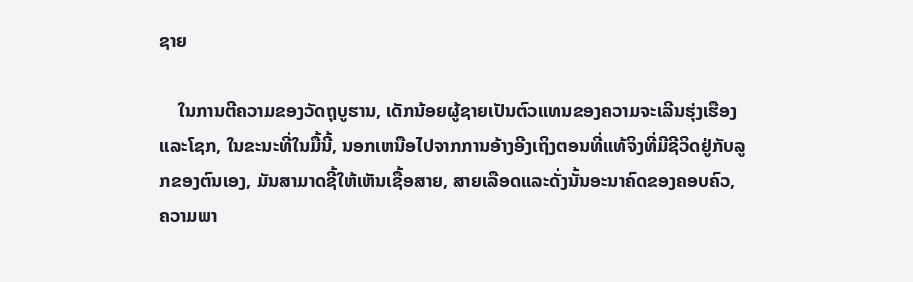ຊາຍ

    ໃນການຕີຄວາມຂອງວັດຖຸບູຮານ, ເດັກນ້ອຍຜູ້ຊາຍເປັນຕົວແທນຂອງຄວາມຈະເລີນຮຸ່ງເຮືອງແລະໂຊກ, ໃນຂະນະທີ່ໃນມື້ນີ້, ນອກເຫນືອໄປຈາກການອ້າງອີງເຖິງຕອນທີ່ແທ້ຈິງທີ່ມີຊີວິດຢູ່ກັບລູກຂອງຕົນເອງ, ມັນສາມາດຊີ້ໃຫ້ເຫັນເຊື້ອສາຍ, ສາຍເລືອດແລະດັ່ງນັ້ນອະນາຄົດຂອງຄອບຄົວ, ຄວາມພາ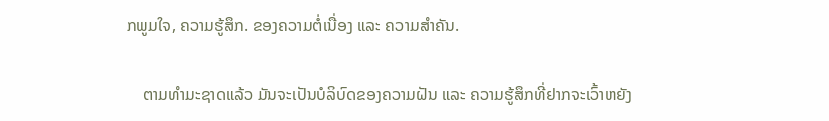ກພູມໃຈ, ຄວາມຮູ້ສຶກ. ຂອງຄວາມຕໍ່ເນື່ອງ ແລະ ຄວາມສຳຄັນ.

    ຕາມທຳມະຊາດແລ້ວ ມັນຈະເປັນບໍລິບົດຂອງຄວາມຝັນ ແລະ ຄວາມຮູ້ສຶກທີ່ຢາກຈະເວົ້າຫຍັງ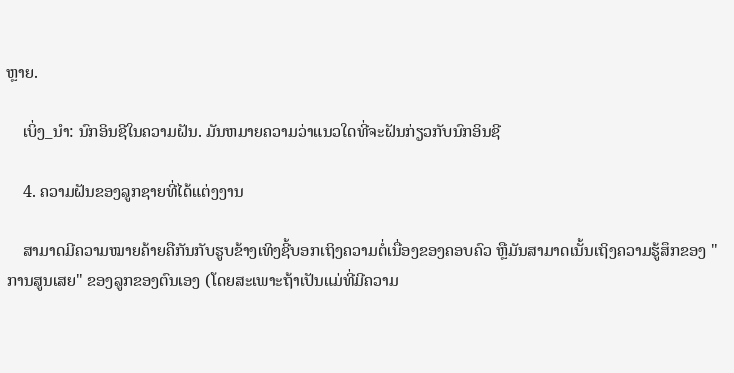ຫຼາຍ.

    ເບິ່ງ_ນຳ: ນົກອິນຊີໃນຄວາມຝັນ. ມັນຫມາຍຄວາມວ່າແນວໃດທີ່ຈະຝັນກ່ຽວກັບນົກອິນຊີ

    4. ຄວາມຝັນຂອງລູກຊາຍທີ່ໄດ້ແຕ່ງງານ

    ສາມາດມີຄວາມໝາຍຄ້າຍຄືກັນກັບຮູບຂ້າງເທິງຊີ້ບອກເຖິງຄວາມຕໍ່ເນື່ອງຂອງຄອບຄົວ ຫຼືມັນສາມາດເນັ້ນເຖິງຄວາມຮູ້ສຶກຂອງ "ການສູນເສຍ" ຂອງລູກຂອງຕົນເອງ (ໂດຍສະເພາະຖ້າເປັນແມ່ທີ່ມີຄວາມ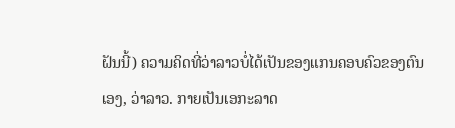ຝັນນີ້) ຄວາມຄິດທີ່ວ່າລາວບໍ່ໄດ້ເປັນຂອງແກນຄອບຄົວຂອງຕົນເອງ, ວ່າລາວ. ກາຍເປັນເອກະລາດ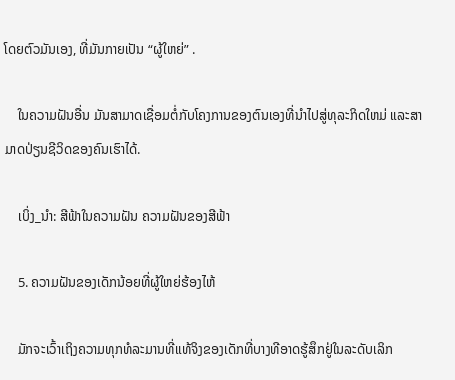ໂດຍຕົວມັນເອງ, ທີ່ມັນກາຍເປັນ “ຜູ້ໃຫຍ່” .

    ໃນຄວາມຝັນອື່ນ ມັນສາມາດເຊື່ອມຕໍ່ກັບໂຄງການຂອງຕົນເອງທີ່ນໍາໄປສູ່ທຸລະກິດໃຫມ່ ແລະສາມາດປ່ຽນຊີວິດຂອງຄົນເຮົາໄດ້.

    ເບິ່ງ_ນຳ: ສີຟ້າໃນຄວາມຝັນ ຄວາມຝັນຂອງສີຟ້າ

    5. ຄວາມຝັນຂອງເດັກນ້ອຍທີ່ຜູ້ໃຫຍ່ຮ້ອງໄຫ້

    ມັກຈະເວົ້າເຖິງຄວາມທຸກທໍລະມານທີ່ແທ້ຈິງຂອງເດັກທີ່ບາງທີອາດຮູ້ສຶກຢູ່ໃນລະດັບເລິກ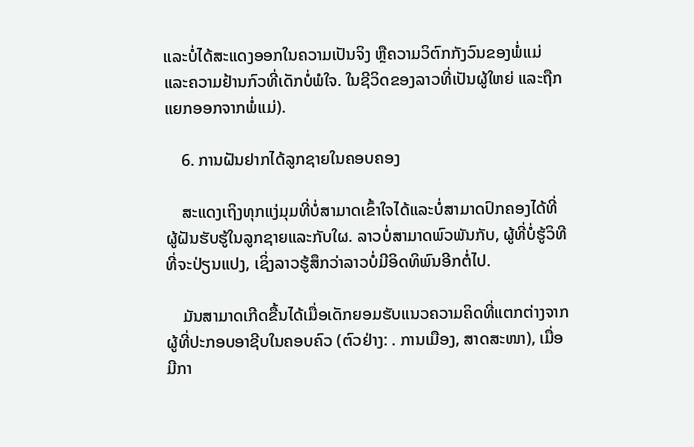ແລະບໍ່ໄດ້ສະແດງອອກໃນຄວາມເປັນຈິງ ຫຼືຄວາມວິຕົກກັງວົນຂອງພໍ່ແມ່ ແລະຄວາມຢ້ານກົວທີ່ເດັກບໍ່ພໍໃຈ. ໃນຊີວິດຂອງລາວທີ່ເປັນຜູ້ໃຫຍ່ ແລະຖືກແຍກອອກຈາກພໍ່ແມ່).

    6. ການຝັນຢາກໄດ້ລູກຊາຍໃນຄອບຄອງ

    ສະແດງເຖິງທຸກແງ່ມຸມທີ່ບໍ່ສາມາດເຂົ້າໃຈໄດ້ແລະບໍ່ສາມາດປົກຄອງໄດ້ທີ່ຜູ້ຝັນຮັບຮູ້ໃນລູກຊາຍແລະກັບໃຜ. ລາວບໍ່ສາມາດພົວພັນກັບ, ຜູ້ທີ່ບໍ່ຮູ້ວິທີທີ່ຈະປ່ຽນແປງ, ເຊິ່ງລາວຮູ້ສຶກວ່າລາວບໍ່ມີອິດທິພົນອີກຕໍ່ໄປ.

    ມັນສາມາດເກີດຂື້ນໄດ້ເມື່ອເດັກຍອມຮັບແນວຄວາມຄິດທີ່ແຕກຕ່າງຈາກຜູ້ທີ່ປະກອບອາຊີບໃນຄອບຄົວ (ຕົວຢ່າງ: . ການເມືອງ, ສາດສະໜາ), ເມື່ອມີກາ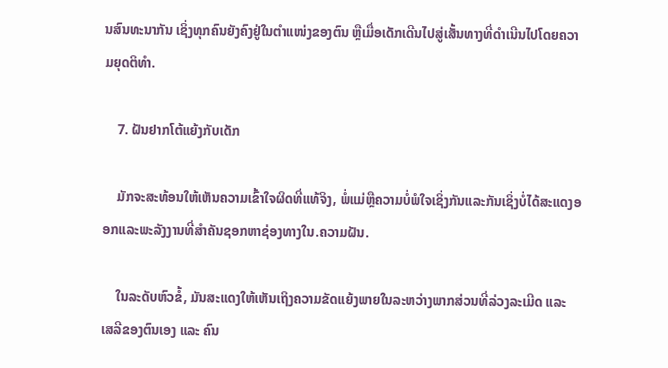ນສົນທະນາກັນ ເຊິ່ງທຸກຄົນຍັງຄົງຢູ່ໃນຕຳແໜ່ງຂອງຕົນ ຫຼືເມື່ອເດັກເດີນໄປສູ່ເສັ້ນທາງທີ່ດຳເນີນໄປໂດຍຄວາມຍຸດຕິທຳ.

    7. ຝັນຢາກໂຕ້ແຍ້ງກັບເດັກ

    ມັກຈະສະທ້ອນໃຫ້ເຫັນຄວາມເຂົ້າໃຈຜິດທີ່ແທ້ຈິງ, ພໍ່ແມ່ຫຼືຄວາມບໍ່ພໍໃຈເຊິ່ງກັນແລະກັນເຊິ່ງບໍ່ໄດ້ສະແດງອອກແລະພະລັງງານທີ່ສໍາຄັນຊອກຫາຊ່ອງທາງໃນ.ຄວາມຝັນ.

    ໃນລະດັບຫົວຂໍ້, ມັນສະແດງໃຫ້ເຫັນເຖິງຄວາມຂັດແຍ້ງພາຍໃນລະຫວ່າງພາກສ່ວນທີ່ລ່ວງລະເມີດ ແລະ ເສລີຂອງຕົນເອງ ແລະ ຄົນ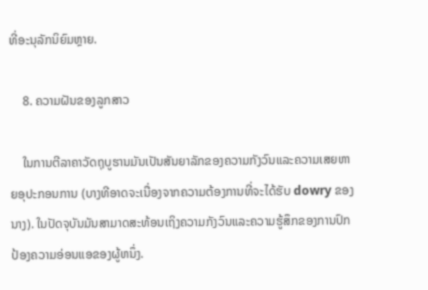ທີ່ອະນຸລັກນິຍົມຫຼາຍ.

    8. ຄວາມຝັນຂອງລູກສາວ

    ໃນການຕີລາຄາວັດຖຸບູຮານມັນເປັນສັນຍາລັກຂອງຄວາມກັງວົນແລະຄວາມເສຍຫາຍອຸປະກອນການ (ບາງທີອາດຈະເນື່ອງຈາກຄວາມຕ້ອງການທີ່ຈະໄດ້ຮັບ dowry ຂອງນາງ). ໃນປັດຈຸບັນມັນສາມາດສະທ້ອນເຖິງຄວາມກັງວົນແລະຄວາມຮູ້ສຶກຂອງການປົກປ້ອງຄວາມອ່ອນແອຂອງຜູ້ຫນຶ່ງ.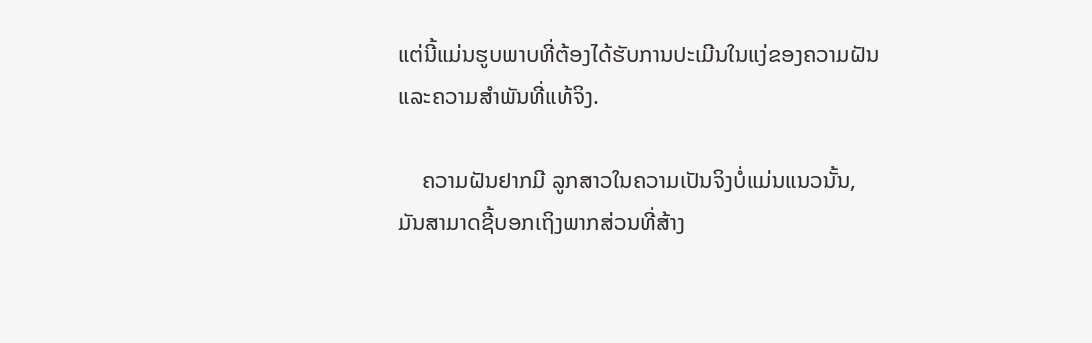ແຕ່ນີ້ແມ່ນຮູບພາບທີ່ຕ້ອງໄດ້ຮັບການປະເມີນໃນແງ່ຂອງຄວາມຝັນແລະຄວາມສໍາພັນທີ່ແທ້ຈິງ.

    ຄວາມຝັນຢາກມີ ລູກສາວໃນຄວາມເປັນຈິງບໍ່ແມ່ນແນວນັ້ນ, ມັນສາມາດຊີ້ບອກເຖິງພາກສ່ວນທີ່ສ້າງ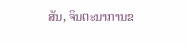ສັນ, ຈິນຕະນາການຂ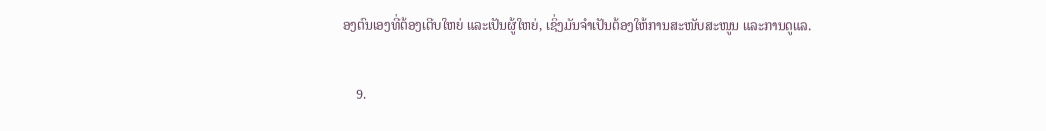ອງຕົນເອງທີ່ຕ້ອງເຕີບໃຫຍ່ ແລະເປັນຜູ້ໃຫຍ່, ເຊິ່ງມັນຈໍາເປັນຕ້ອງໃຫ້ການສະໜັບສະໜູນ ແລະການດູແລ.

    9.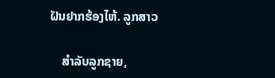ຝັນຢາກຮ້ອງໄຫ້. ລູກສາວ

    ສຳລັບລູກຊາຍ,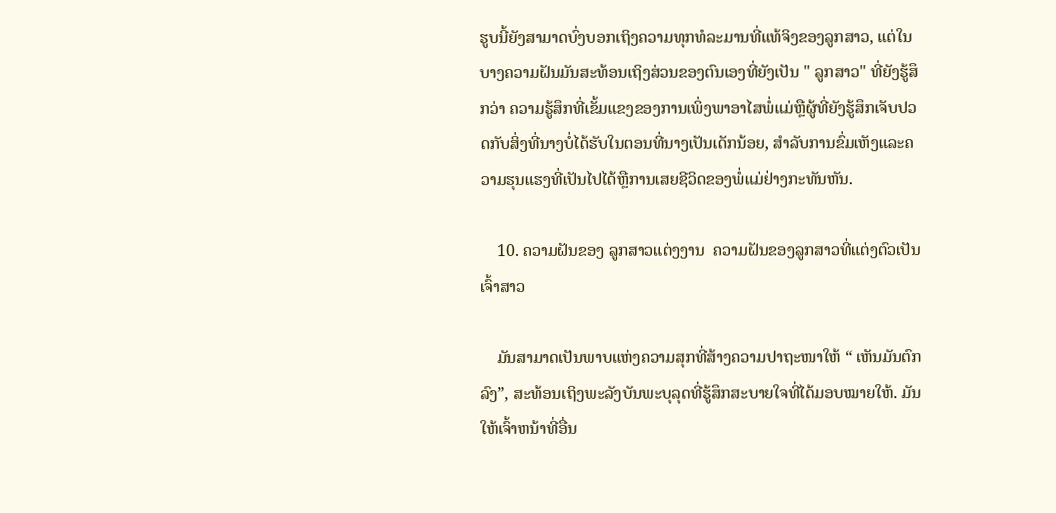ຮູບນີ້ຍັງສາມາດບົ່ງບອກເຖິງຄວາມທຸກທໍລະມານທີ່ແທ້ຈິງຂອງລູກສາວ, ແຕ່ໃນບາງຄວາມຝັນມັນສະທ້ອນເຖິງສ່ວນຂອງຕົນເອງທີ່ຍັງເປັນ " ລູກສາວ" ທີ່ຍັງຮູ້ສຶກວ່າ ຄວາມຮູ້ສຶກທີ່ເຂັ້ມແຂງຂອງການເພິ່ງພາອາໄສພໍ່ແມ່ຫຼືຜູ້ທີ່ຍັງຮູ້ສຶກເຈັບປວດກັບສິ່ງທີ່ນາງບໍ່ໄດ້ຮັບໃນຕອນທີ່ນາງເປັນເດັກນ້ອຍ, ສໍາລັບການຂົ່ມເຫັງແລະຄວາມຮຸນແຮງທີ່ເປັນໄປໄດ້ຫຼືການເສຍຊີວິດຂອງພໍ່ແມ່ຢ່າງກະທັນຫັນ.

    10. ຄວາມຝັນຂອງ ລູກສາວແຕ່ງງານ  ຄວາມຝັນຂອງລູກສາວທີ່ແຕ່ງຕົວເປັນເຈົ້າສາວ

    ມັນສາມາດເປັນພາບແຫ່ງຄວາມສຸກທີ່ສ້າງຄວາມປາຖະໜາໃຫ້ “ ເຫັນມັນຕົກລົງ”, ສະທ້ອນເຖິງພະລັງບັນພະບຸລຸດທີ່ຮູ້ສຶກສະບາຍໃຈທີ່ໄດ້ມອບໝາຍໃຫ້. ມັນໃຫ້ເຈົ້າຫນ້າທີ່ອື່ນ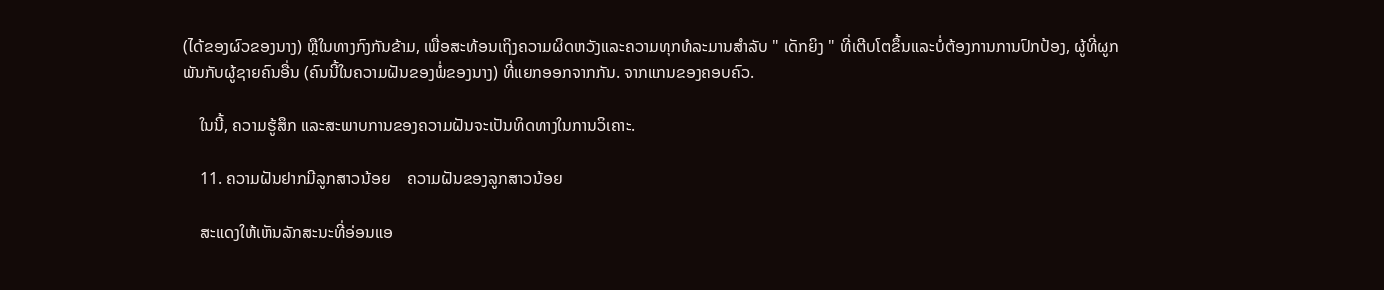(ໄດ້ຂອງຜົວຂອງນາງ) ຫຼືໃນທາງກົງກັນຂ້າມ, ເພື່ອສະທ້ອນເຖິງຄວາມຜິດຫວັງແລະຄວາມທຸກທໍລະມານສໍາລັບ " ເດັກຍິງ " ທີ່ເຕີບໂຕຂຶ້ນແລະບໍ່ຕ້ອງການການປົກປ້ອງ, ຜູ້ທີ່ຜູກພັນກັບຜູ້ຊາຍຄົນອື່ນ (ຄົນນີ້ໃນຄວາມຝັນຂອງພໍ່ຂອງນາງ) ທີ່ແຍກອອກຈາກກັນ. ຈາກແກນຂອງຄອບຄົວ.

    ໃນນີ້, ຄວາມຮູ້ສຶກ ແລະສະພາບການຂອງຄວາມຝັນຈະເປັນທິດທາງໃນການວິເຄາະ.

    11. ຄວາມຝັນຢາກມີລູກສາວນ້ອຍ    ຄວາມຝັນຂອງລູກສາວນ້ອຍ

    ສະແດງໃຫ້ເຫັນລັກສະນະທີ່ອ່ອນແອ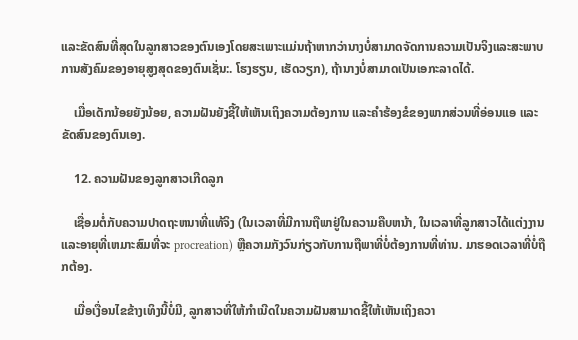ແລະຂັດສົນທີ່ສຸດໃນລູກສາວຂອງຕົນເອງໂດຍສະເພາະແມ່ນຖ້າຫາກວ່ານາງບໍ່ສາມາດຈັດການຄວາມເປັນຈິງແລະສະພາບການສັງຄົມຂອງອາຍຸສູງສຸດຂອງຕົນເຊັ່ນ:. ໂຮງຮຽນ, ເຮັດວຽກ), ຖ້ານາງບໍ່ສາມາດເປັນເອກະລາດໄດ້.

    ເມື່ອເດັກນ້ອຍຍັງນ້ອຍ, ຄວາມຝັນຍັງຊີ້ໃຫ້ເຫັນເຖິງຄວາມຕ້ອງການ ແລະຄໍາຮ້ອງຂໍຂອງພາກສ່ວນທີ່ອ່ອນແອ ແລະຂັດສົນຂອງຕົນເອງ.

    12. ຄວາມຝັນຂອງລູກສາວເກີດລູກ

    ເຊື່ອມຕໍ່ກັບຄວາມປາດຖະຫນາທີ່ແທ້ຈິງ (ໃນເວລາທີ່ມີການຖືພາຢູ່ໃນຄວາມຄືບຫນ້າ, ໃນເວລາທີ່ລູກສາວໄດ້ແຕ່ງງານແລະອາຍຸທີ່ເຫມາະສົມທີ່ຈະ procreation) ຫຼືຄວາມກັງວົນກ່ຽວກັບການຖືພາທີ່ບໍ່ຕ້ອງການທີ່ທ່ານ. ມາຮອດເວລາທີ່ບໍ່ຖືກຕ້ອງ.

    ເມື່ອເງື່ອນໄຂຂ້າງເທິງນີ້ບໍ່ມີ, ລູກສາວທີ່ໃຫ້ກໍາເນີດໃນຄວາມຝັນສາມາດຊີ້ໃຫ້ເຫັນເຖິງຄວາ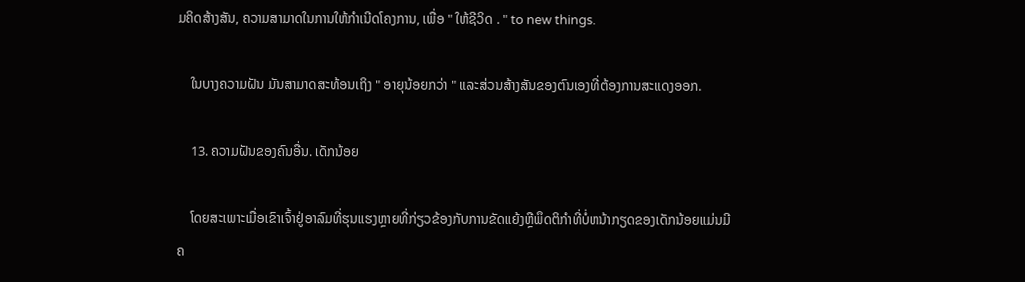ມຄິດສ້າງສັນ, ຄວາມສາມາດໃນການໃຫ້ກໍາເນີດໂຄງການ, ເພື່ອ " ໃຫ້ຊີວິດ . " to new things.

    ໃນບາງຄວາມຝັນ ມັນສາມາດສະທ້ອນເຖິງ " ອາຍຸນ້ອຍກວ່າ " ແລະສ່ວນສ້າງສັນຂອງຕົນເອງທີ່ຕ້ອງການສະແດງອອກ.

    13. ຄວາມຝັນຂອງຄົນອື່ນ. ເດັກນ້ອຍ

    ໂດຍສະເພາະເມື່ອເຂົາເຈົ້າຢູ່ອາລົມທີ່ຮຸນແຮງຫຼາຍທີ່ກ່ຽວຂ້ອງກັບການຂັດແຍ້ງຫຼືພຶດຕິກໍາທີ່ບໍ່ຫນ້າກຽດຂອງເດັກນ້ອຍແມ່ນມີຄ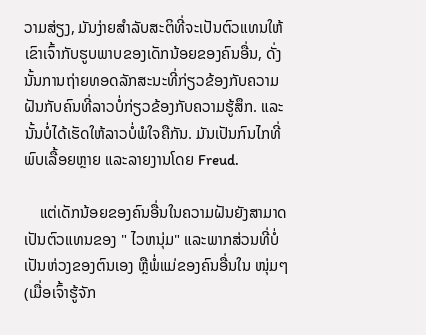ວາມສ່ຽງ, ມັນງ່າຍສໍາລັບສະຕິທີ່ຈະເປັນຕົວແທນໃຫ້ເຂົາເຈົ້າກັບຮູບພາບຂອງເດັກນ້ອຍຂອງຄົນອື່ນ, ດັ່ງນັ້ນການຖ່າຍທອດລັກສະນະທີ່ກ່ຽວຂ້ອງກັບຄວາມຝັນກັບຄົນທີ່ລາວບໍ່ກ່ຽວຂ້ອງກັບຄວາມຮູ້ສຶກ. ແລະນັ້ນບໍ່ໄດ້ເຮັດໃຫ້ລາວບໍ່ພໍໃຈຄືກັນ. ມັນເປັນກົນໄກທີ່ພົບເລື້ອຍຫຼາຍ ແລະລາຍງານໂດຍ Freud.

    ແຕ່ເດັກນ້ອຍຂອງຄົນອື່ນໃນຄວາມຝັນຍັງສາມາດເປັນຕົວແທນຂອງ " ໄວຫນຸ່ມ" ແລະພາກສ່ວນທີ່ບໍ່ເປັນຫ່ວງຂອງຕົນເອງ ຫຼືພໍ່ແມ່ຂອງຄົນອື່ນໃນ ໜຸ່ມໆ (ເມື່ອເຈົ້າຮູ້ຈັກ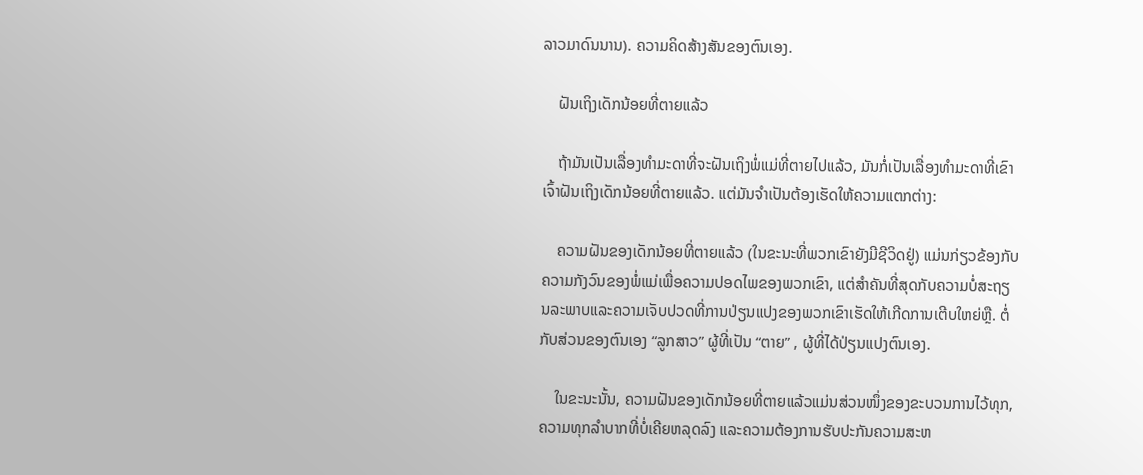ລາວມາດົນນານ). ຄວາມຄິດສ້າງສັນຂອງຕົນເອງ.

    ຝັນເຖິງເດັກນ້ອຍທີ່ຕາຍແລ້ວ

    ຖ້າມັນເປັນເລື່ອງທຳມະດາທີ່ຈະຝັນເຖິງພໍ່ແມ່ທີ່ຕາຍໄປແລ້ວ, ມັນກໍ່ເປັນເລື່ອງທຳມະດາທີ່ເຂົາເຈົ້າຝັນເຖິງເດັກນ້ອຍທີ່ຕາຍແລ້ວ. ແຕ່ມັນຈໍາເປັນຕ້ອງເຮັດໃຫ້ຄວາມແຕກຕ່າງ:

    ຄວາມຝັນຂອງເດັກນ້ອຍທີ່ຕາຍແລ້ວ (ໃນຂະນະທີ່ພວກເຂົາຍັງມີຊີວິດຢູ່) ແມ່ນກ່ຽວຂ້ອງກັບຄວາມກັງວົນຂອງພໍ່ແມ່ເພື່ອຄວາມປອດໄພຂອງພວກເຂົາ, ແຕ່ສໍາຄັນທີ່ສຸດກັບຄວາມບໍ່ສະຖຽນລະພາບແລະຄວາມເຈັບປວດທີ່ການປ່ຽນແປງຂອງພວກເຂົາເຮັດໃຫ້ເກີດການເຕີບໃຫຍ່ຫຼື. ຕໍ່ກັບສ່ວນຂອງຕົນເອງ “ລູກສາວ” ຜູ້ທີ່ເປັນ “ຕາຍ” , ຜູ້ທີ່ໄດ້ປ່ຽນແປງຕົນເອງ.

    ໃນຂະນະນັ້ນ, ຄວາມຝັນຂອງເດັກນ້ອຍທີ່ຕາຍແລ້ວແມ່ນສ່ວນໜຶ່ງຂອງຂະບວນການໄວ້ທຸກ, ຄວາມທຸກລຳບາກທີ່ບໍ່ເຄີຍຫລຸດລົງ ແລະຄວາມຕ້ອງການຮັບປະກັນຄວາມສະຫ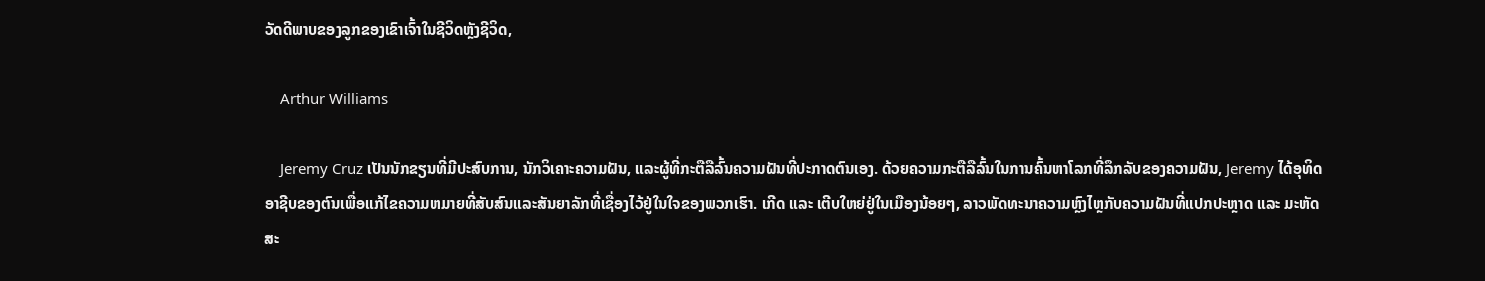ວັດດີພາບຂອງລູກຂອງເຂົາເຈົ້າໃນຊີວິດຫຼັງຊີວິດ,

    Arthur Williams

    Jeremy Cruz ເປັນນັກຂຽນທີ່ມີປະສົບການ, ນັກວິເຄາະຄວາມຝັນ, ແລະຜູ້ທີ່ກະຕືລືລົ້ນຄວາມຝັນທີ່ປະກາດຕົນເອງ. ດ້ວຍຄວາມກະຕືລືລົ້ນໃນການຄົ້ນຫາໂລກທີ່ລຶກລັບຂອງຄວາມຝັນ, Jeremy ໄດ້ອຸທິດອາຊີບຂອງຕົນເພື່ອແກ້ໄຂຄວາມຫມາຍທີ່ສັບສົນແລະສັນຍາລັກທີ່ເຊື່ອງໄວ້ຢູ່ໃນໃຈຂອງພວກເຮົາ. ເກີດ ແລະ ເຕີບໃຫຍ່ຢູ່ໃນເມືອງນ້ອຍໆ, ລາວພັດທະນາຄວາມຫຼົງໄຫຼກັບຄວາມຝັນທີ່ແປກປະຫຼາດ ແລະ ມະຫັດສະ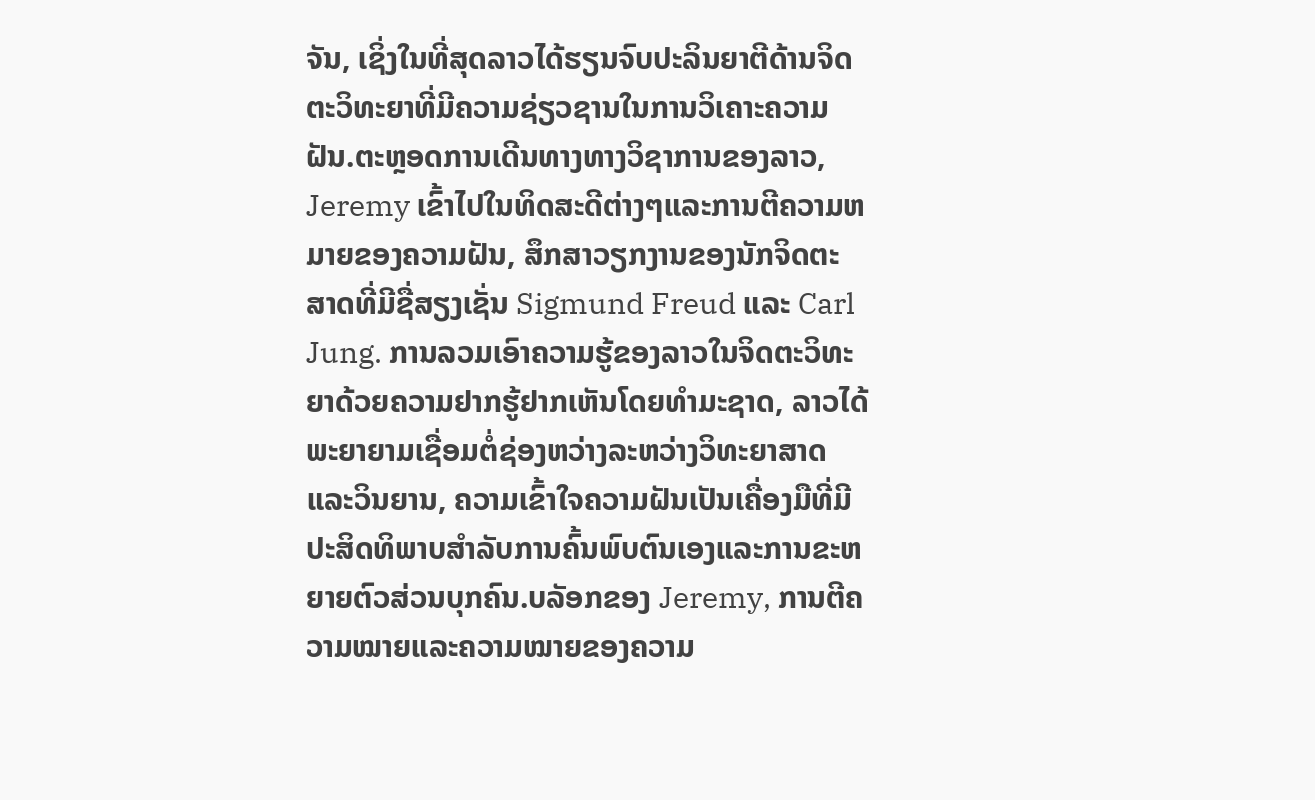ຈັນ, ເຊິ່ງໃນທີ່ສຸດລາວໄດ້ຮຽນຈົບປະລິນຍາຕີດ້ານຈິດຕະວິທະຍາທີ່ມີຄວາມຊ່ຽວຊານໃນການວິເຄາະຄວາມຝັນ.ຕະຫຼອດການເດີນທາງທາງວິຊາການຂອງລາວ, Jeremy ເຂົ້າໄປໃນທິດສະດີຕ່າງໆແລະການຕີຄວາມຫມາຍຂອງຄວາມຝັນ, ສຶກສາວຽກງານຂອງນັກຈິດຕະສາດທີ່ມີຊື່ສຽງເຊັ່ນ Sigmund Freud ແລະ Carl Jung. ການລວມເອົາຄວາມຮູ້ຂອງລາວໃນຈິດຕະວິທະຍາດ້ວຍຄວາມຢາກຮູ້ຢາກເຫັນໂດຍທໍາມະຊາດ, ລາວໄດ້ພະຍາຍາມເຊື່ອມຕໍ່ຊ່ອງຫວ່າງລະຫວ່າງວິທະຍາສາດແລະວິນຍານ, ຄວາມເຂົ້າໃຈຄວາມຝັນເປັນເຄື່ອງມືທີ່ມີປະສິດທິພາບສໍາລັບການຄົ້ນພົບຕົນເອງແລະການຂະຫຍາຍຕົວສ່ວນບຸກຄົນ.ບລັອກຂອງ Jeremy, ການຕີຄວາມໝາຍແລະຄວາມໝາຍຂອງຄວາມ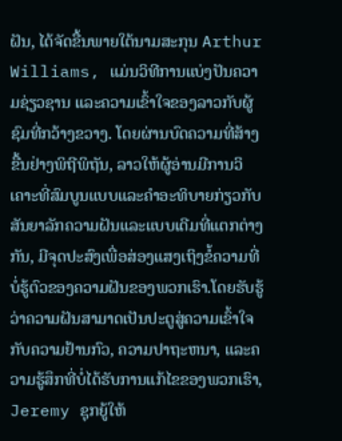ຝັນ, ໄດ້ຈັດຂື້ນພາຍໃຕ້ນາມສະກຸນ Arthur Williams, ແມ່ນວິທີການແບ່ງປັນຄວາມຊ່ຽວຊານ ແລະຄວາມເຂົ້າໃຈຂອງລາວກັບຜູ້ຊົມທີ່ກວ້າງຂວາງ. ໂດຍຜ່ານບົດຄວາມທີ່ສ້າງຂື້ນຢ່າງພິຖີພິຖັນ, ລາວໃຫ້ຜູ້ອ່ານມີການວິເຄາະທີ່ສົມບູນແບບແລະຄໍາອະທິບາຍກ່ຽວກັບສັນຍາລັກຄວາມຝັນແລະແບບເດີມທີ່ແຕກຕ່າງກັນ, ມີຈຸດປະສົງເພື່ອສ່ອງແສງເຖິງຂໍ້ຄວາມທີ່ບໍ່ຮູ້ຕົວຂອງຄວາມຝັນຂອງພວກເຮົາ.ໂດຍຮັບຮູ້ວ່າຄວາມຝັນສາມາດເປັນປະຕູສູ່ຄວາມເຂົ້າໃຈກັບຄວາມຢ້ານກົວ, ຄວາມປາຖະຫນາ, ແລະຄວາມຮູ້ສຶກທີ່ບໍ່ໄດ້ຮັບການແກ້ໄຂຂອງພວກເຮົາ, Jeremy ຊຸກຍູ້ໃຫ້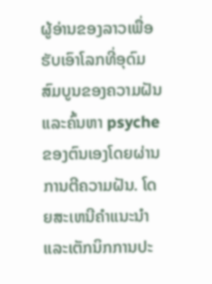ຜູ້ອ່ານຂອງລາວເພື່ອຮັບເອົາໂລກທີ່ອຸດົມສົມບູນຂອງຄວາມຝັນແລະຄົ້ນຫາ psyche ຂອງຕົນເອງໂດຍຜ່ານການຕີຄວາມຝັນ. ໂດຍສະເຫນີຄໍາແນະນໍາແລະເຕັກນິກການປະ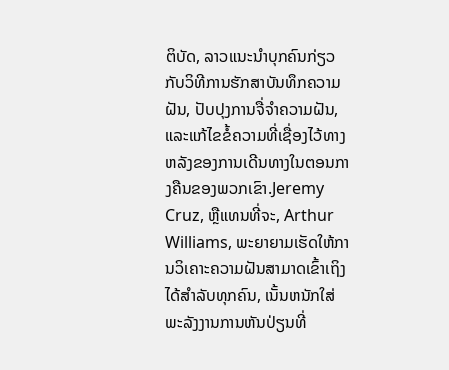ຕິບັດ, ລາວແນະນໍາບຸກຄົນກ່ຽວກັບວິທີການຮັກສາບັນທຶກຄວາມຝັນ, ປັບປຸງການຈື່ຈໍາຄວາມຝັນ, ແລະແກ້ໄຂຂໍ້ຄວາມທີ່ເຊື່ອງໄວ້ທາງຫລັງຂອງການເດີນທາງໃນຕອນກາງຄືນຂອງພວກເຂົາ.Jeremy Cruz, ຫຼືແທນທີ່ຈະ, Arthur Williams, ພະຍາຍາມເຮັດໃຫ້ການວິເຄາະຄວາມຝັນສາມາດເຂົ້າເຖິງໄດ້ສໍາລັບທຸກຄົນ, ເນັ້ນຫນັກໃສ່ພະລັງງານການຫັນປ່ຽນທີ່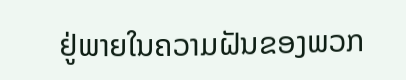ຢູ່ພາຍໃນຄວາມຝັນຂອງພວກ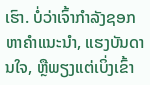ເຮົາ. ບໍ່ວ່າເຈົ້າກໍາລັງຊອກຫາຄໍາແນະນໍາ, ແຮງບັນດານໃຈ, ຫຼືພຽງແຕ່ເບິ່ງເຂົ້າ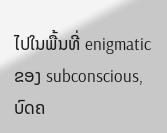ໄປໃນພື້ນທີ່ enigmatic ຂອງ subconscious, ບົດຄ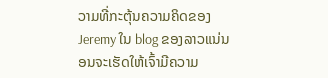ວາມທີ່ກະຕຸ້ນຄວາມຄິດຂອງ Jeremy ໃນ blog ຂອງລາວແນ່ນອນຈະເຮັດໃຫ້ເຈົ້າມີຄວາມ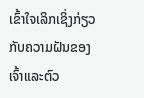ເຂົ້າໃຈເລິກເຊິ່ງກ່ຽວກັບຄວາມຝັນຂອງເຈົ້າແລະຕົວ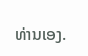ທ່ານເອງ.